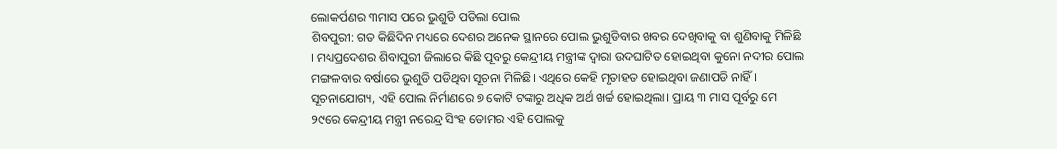ଲୋକର୍ପଣର ୩ମାସ ପରେ ଭୁଶୁଡି ପଡିଲା ପୋଲ
ଶିବପୁରୀ: ଗତ କିଛିଦିନ ମଧ୍ୟରେ ଦେଶର ଅନେକ ସ୍ଥାନରେ ପୋଲ ଭୁଶୁଡିବାର ଖବର ଦେଖିବାକୁ ବା ଶୁଣିବାକୁ ମିଳିଛି । ମଧ୍ୟପ୍ରଦେଶର ଶିବାପୁରୀ ଜିଲାରେ କିଛି ପୂବରୁ କେନ୍ଦ୍ରୀୟ ମନ୍ତ୍ରୀଙ୍କ ଦ୍ବାରା ଉଦଘାଟିତ ହୋଇଥିବା କୁନୋ ନଦୀର ପୋଲ ମଙ୍ଗଳବାର ବର୍ଷାରେ ଭୁଶୁଡି ପଡିଥିବା ସୂଚନା ମିଳିଛି। ଏଥିରେ କେହି ମୃତାହତ ହୋଇଥିବା ଜଣାପଡି ନାହିଁ ।
ସୂଚନାଯୋଗ୍ୟ, ଏହି ପୋଲ ନିର୍ମାଣରେ ୭ କୋଟି ଟଙ୍କାରୁ ଅଧିକ ଅର୍ଥ ଖର୍ଚ୍ଚ ହୋଇଥିଲା। ପ୍ରାୟ ୩ ମାସ ପୂର୍ବରୁ ମେ ୨୯ରେ କେନ୍ଦ୍ରୀୟ ମନ୍ତ୍ରୀ ନରେନ୍ଦ୍ର ସିଂହ ତୋମର ଏହି ପୋଲକୁ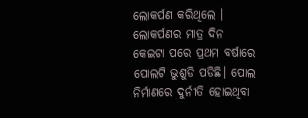ଲୋକର୍ପଣ କରିଥିଲେ । ଲୋକର୍ପଣର ମାତ୍ର ଦିନ କେଇଟା ପରେ ପ୍ରଥମ ବର୍ଷାରେ ପୋଲଟି ଭୁଶୁଡି ପଡିଛି। ପୋଲ ନିର୍ମାଣରେ ଦୁର୍ନୀତି ହୋଇଥିବା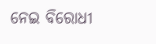ନେଇ ବିରୋଧୀ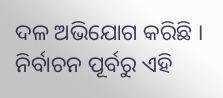ଦଳ ଅଭିଯୋଗ କରିଛି । ନିର୍ବାଚନ ପୂର୍ବରୁ ଏହି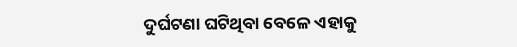ଦୁର୍ଘଟଣା ଘଟିଥିବା ବେଳେ ଏହାକୁ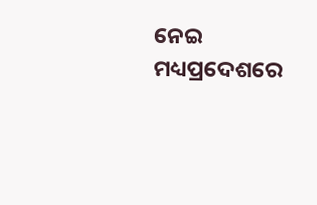ନେଇ ମଧ୍ୟପ୍ରଦେଶରେ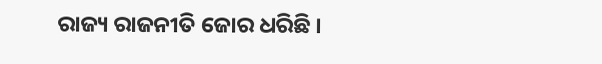ରାଜ୍ୟ ରାଜନୀତି ଜୋର ଧରିଛି ।